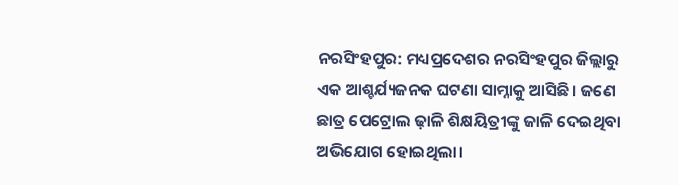ନରସିଂହପୁର: ମଧ୍ୟପ୍ରଦେଶର ନରସିଂହପୁର ଜିଲ୍ଲାରୁ ଏକ ଆଶ୍ଚର୍ଯ୍ୟଜନକ ଘଟଣା ସାମ୍ନାକୁ ଆସିଛି। ଜଣେ ଛାତ୍ର ପେଟ୍ରୋଲ ଢ଼ାଳି ଶିକ୍ଷୟିତ୍ରୀଙ୍କୁ ଜାଳି ଦେଇଥିବା ଅଭିଯୋଗ ହୋଇଥିଲା।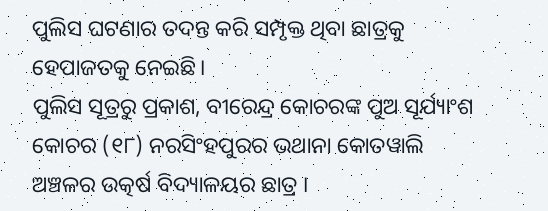ପୁଲିସ ଘଟଣାର ତଦନ୍ତ କରି ସମ୍ପୃକ୍ତ ଥିବା ଛାତ୍ରକୁ ହେପାଜତକୁ ନେଇଛି।
ପୁଲିସ ସୂତ୍ରରୁ ପ୍ରକାଶ, ବୀରେନ୍ଦ୍ର କୋଚରଙ୍କ ପୁଅ ସୂର୍ଯ୍ୟାଂଶ କୋଚର (୧୮) ନରସିଂହପୁରର ଭଥାନା କୋତୱାଲି ଅଞ୍ଚଳର ଉତ୍କର୍ଷ ବିଦ୍ୟାଳୟର ଛାତ୍ର ।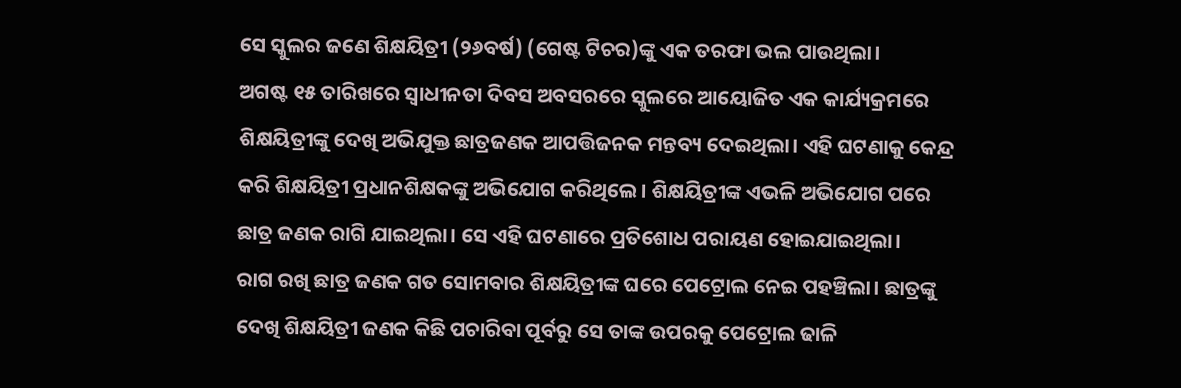ସେ ସ୍କୁଲର ଜଣେ ଶିକ୍ଷୟିତ୍ରୀ (୨୬ବର୍ଷ) (ଗେଷ୍ଟ ଟିଚର)ଙ୍କୁ ଏକ ତରଫା ଭଲ ପାଉଥିଲା।
ଅଗଷ୍ଟ ୧୫ ତାରିଖରେ ସ୍ବାଧୀନତା ଦିବସ ଅବସରରେ ସ୍କୁଲରେ ଆୟୋଜିତ ଏକ କାର୍ଯ୍ୟକ୍ରମରେ ଶିକ୍ଷୟିତ୍ରୀଙ୍କୁ ଦେଖି ଅଭିଯୁକ୍ତ ଛାତ୍ରଜଣକ ଆପତ୍ତିଜନକ ମନ୍ତବ୍ୟ ଦେଇଥିଲା। ଏହି ଘଟଣାକୁ କେନ୍ଦ୍ର କରି ଶିକ୍ଷୟିତ୍ରୀ ପ୍ରଧାନଶିକ୍ଷକଙ୍କୁ ଅଭିଯୋଗ କରିଥିଲେ। ଶିକ୍ଷୟିତ୍ରୀଙ୍କ ଏଭଳି ଅଭିଯୋଗ ପରେ ଛାତ୍ର ଜଣକ ରାଗି ଯାଇଥିଲା। ସେ ଏହି ଘଟଣାରେ ପ୍ରତିଶୋଧ ପରାୟଣ ହୋଇଯାଇଥିଲା।
ରାଗ ରଖି ଛାତ୍ର ଜଣକ ଗତ ସୋମବାର ଶିକ୍ଷୟିତ୍ରୀଙ୍କ ଘରେ ପେଟ୍ରୋଲ ନେଇ ପହଞ୍ଚିଲା। ଛାତ୍ରଙ୍କୁ ଦେଖି ଶିକ୍ଷୟିତ୍ରୀ ଜଣକ କିଛି ପଚାରିବା ପୂର୍ବରୁ ସେ ତାଙ୍କ ଉପରକୁ ପେଟ୍ରୋଲ ଢାଳି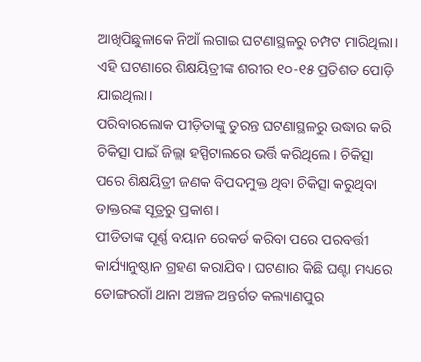ଆଖିପିଛୁଳାକେ ନିଆଁ ଲଗାଇ ଘଟଣାସ୍ଥଳରୁ ଚମ୍ପଟ ମାରିଥିଲା। ଏହି ଘଟଣାରେ ଶିକ୍ଷୟିତ୍ରୀଙ୍କ ଶରୀର ୧୦-୧୫ ପ୍ରତିଶତ ପୋଡ଼ି ଯାଇଥିଲା।
ପରିବାରଲୋକ ପୀଡ଼ିତାଙ୍କୁ ତୁରନ୍ତ ଘଟଣାସ୍ଥଳରୁ ଉଦ୍ଧାର କରି ଚିକିତ୍ସା ପାଇଁ ଜିଲ୍ଲା ହସ୍ପିଟାଲରେ ଭର୍ତ୍ତି କରିଥିଲେ। ଚିକିତ୍ସା ପରେ ଶିକ୍ଷୟିତ୍ରୀ ଜଣକ ବିପଦମୁକ୍ତ ଥିବା ଚିକିତ୍ସା କରୁଥିବା ଡାକ୍ତରଙ୍କ ସୂତ୍ରରୁ ପ୍ରକାଶ।
ପୀଡିତାଙ୍କ ପୂର୍ଣ୍ଣ ବୟାନ ରେକର୍ଡ କରିବା ପରେ ପରବର୍ତ୍ତୀ କାର୍ଯ୍ୟାନୁଷ୍ଠାନ ଗ୍ରହଣ କରାଯିବ। ଘଟଣାର କିଛି ଘଣ୍ଟା ମଧ୍ୟରେ ଡୋଙ୍ଗରଗାଁ ଥାନା ଅଞ୍ଚଳ ଅନ୍ତର୍ଗତ କଲ୍ୟାଣପୁର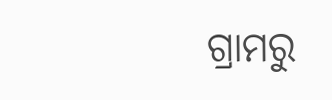ଗ୍ରାମରୁ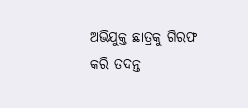ଅଭିଯୁକ୍ତ ଛାତ୍ରକୁ ଗିରଫ କରି ତଦନ୍ତ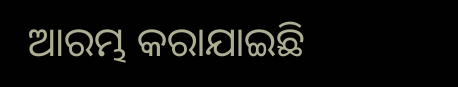ଆରମ୍ଭ କରାଯାଇଛି